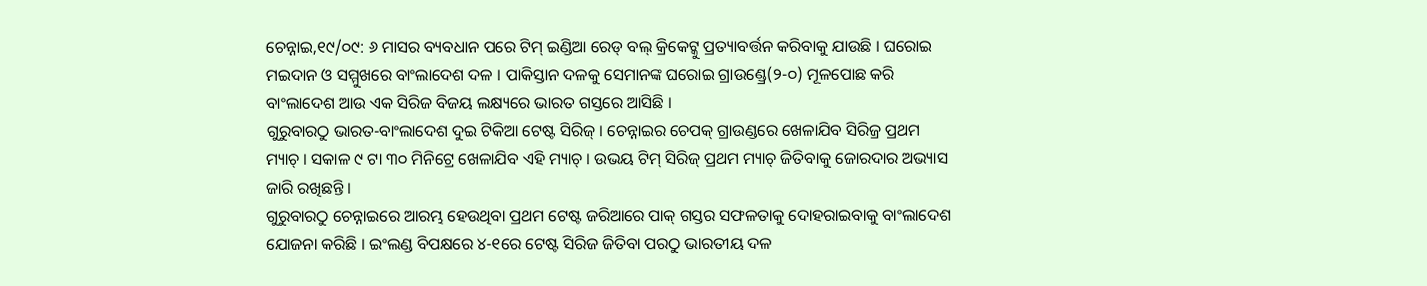ଚେନ୍ନାଇ,୧୯/୦୯: ୬ ମାସର ବ୍ୟବଧାନ ପରେ ଟିମ୍ ଇଣ୍ଡିଆ ରେଡ୍ ବଲ୍ କ୍ରିକେଟ୍କୁ ପ୍ରତ୍ୟାବର୍ତ୍ତନ କରିବାକୁ ଯାଉଛି । ଘରୋଇ ମଇଦାନ ଓ ସମ୍ମୁଖରେ ବାଂଲାଦେଶ ଦଳ । ପାକିସ୍ତାନ ଦଳକୁ ସେମାନଙ୍କ ଘରୋଇ ଗ୍ରାଉଣ୍ଡ୍ରେ(୨-୦) ମୂଳପୋଛ କରି ବାଂଲାଦେଶ ଆଉ ଏକ ସିରିଜ ବିଜୟ ଲକ୍ଷ୍ୟରେ ଭାରତ ଗସ୍ତରେ ଆସିଛି ।
ଗୁରୁବାରଠୁ ଭାରତ-ବାଂଲାଦେଶ ଦୁଇ ଟିକିଆ ଟେଷ୍ଟ ସିରିଜ୍ । ଚେନ୍ନାଇର ଚେପକ୍ ଗ୍ରାଉଣ୍ଡରେ ଖେଳାଯିବ ସିରିଜ୍ର ପ୍ରଥମ ମ୍ୟାଚ୍ । ସକାଳ ୯ ଟା ୩୦ ମିନିଟ୍ରେ ଖେଳାଯିବ ଏହି ମ୍ୟାଚ୍ । ଉଭୟ ଟିମ୍ ସିରିଜ୍ ପ୍ରଥମ ମ୍ୟାଚ୍ ଜିତିବାକୁ ଜୋରଦାର ଅଭ୍ୟାସ ଜାରି ରଖିଛନ୍ତି ।
ଗୁରୁବାରଠୁ ଚେନ୍ନାଇରେ ଆରମ୍ଭ ହେଉଥିବା ପ୍ରଥମ ଟେଷ୍ଟ ଜରିଆରେ ପାକ୍ ଗସ୍ତର ସଫଳତାକୁ ଦୋହରାଇବାକୁ ବାଂଲାଦେଶ ଯୋଜନା କରିଛି । ଇଂଲଣ୍ଡ ବିପକ୍ଷରେ ୪-୧ରେ ଟେଷ୍ଟ ସିରିଜ ଜିତିବା ପରଠୁ ଭାରତୀୟ ଦଳ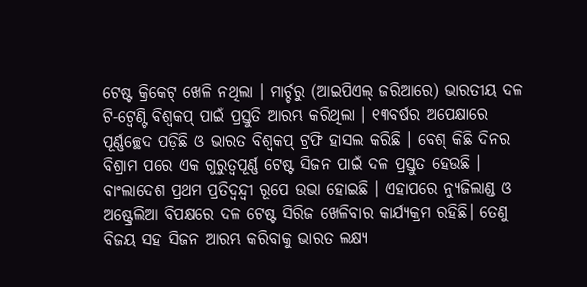ଟେଷ୍ଟ କ୍ରିକେଟ୍ ଖେଳି ନଥିଲା । ମାର୍ଚ୍ଚରୁ (ଆଇପିଏଲ୍ ଜରିଆରେ) ଭାରତୀୟ ଦଳ ଟି-ଟ୍ୱେଣ୍ଟି ବିଶ୍ୱକପ୍ ପାଇଁ ପ୍ରସ୍ତୁତି ଆରମ୍ଭ କରିଥିଲା । ୧୩ବର୍ଷର ଅପେକ୍ଷାରେ ପୂର୍ଣ୍ଣଚ୍ଛେଦ ପଡ଼ିଛି ଓ ଭାରତ ବିଶ୍ୱକପ୍ ଟ୍ରଫି ହାସଲ କରିଛି । ବେଶ୍ କିଛି ଦିନର ବିଶ୍ରାମ ପରେ ଏକ ଗୁରୁତ୍ୱପୂର୍ଣ୍ଣ ଟେଷ୍ଟ ସିଜନ ପାଇଁ ଦଳ ପ୍ରସ୍ତୁତ ହେଉଛି ।
ବାଂଲାଦେଶ ପ୍ରଥମ ପ୍ରତିଦ୍ୱନ୍ଦ୍ୱୀ ରୂପେ ଉଭା ହୋଇଛି । ଏହାପରେ ନ୍ୟୁଜିଲାଣ୍ଡ ଓ ଅଷ୍ଟ୍ରେଲିଆ ବିପକ୍ଷରେ ଦଳ ଟେଷ୍ଟ ସିରିଜ ଖେଳିବାର କାର୍ଯ୍ୟକ୍ରମ ରହିଛି। ତେଣୁ ବିଜୟ ସହ ସିଜନ ଆରମ୍ଭ କରିବାକୁ ଭାରତ ଲକ୍ଷ୍ୟ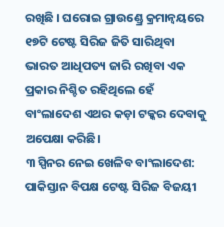ରଖିଛି । ଘରୋଇ ଗ୍ରାଉଣ୍ଡ୍ରେ କ୍ରମାନ୍ୱୟରେ ୧୭ଟି ଟେଷ୍ଟ ସିରିଜ ଜିତି ସାରିଥିବା ଭାରତ ଆଧିପତ୍ୟ ଜାରି ରଖିବା ଏକ ପ୍ରକାର ନିଶ୍ଚିତ ରହିଥିଲେ ହେଁ ବାଂଲାଦେଶ ଏଥର କଡ଼ା ଟକ୍କର ଦେବାକୁ ଅପେକ୍ଷା କରିଛି।
୩ ସ୍ପିନର ନେଇ ଖେଳିବ ବାଂଲାଦେଶ: ପାକିସ୍ତାନ ବିପକ୍ଷ ଟେଷ୍ଟ ସିରିଜ ବିଜୟୀ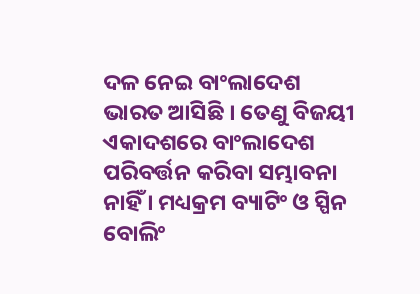ଦଳ ନେଇ ବାଂଲାଦେଶ ଭାରତ ଆସିଛି । ତେଣୁ ବିଜୟୀ ଏକାଦଶରେ ବାଂଲାଦେଶ ପରିବର୍ତ୍ତନ କରିବା ସମ୍ଭାବନା ନାହିଁ । ମଧ୍ୟକ୍ରମ ବ୍ୟାଟିଂ ଓ ସ୍ପିନ ବୋଲିଂ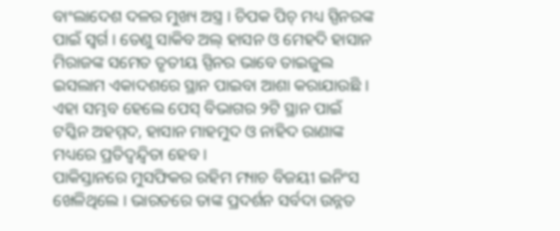ବାଂଲାଦେଶ ଦଳର ମୁଖ୍ୟ ଅସ୍ତ୍ର । ଚିପକ ପିଚ୍ ମଧ୍ୟ ସ୍ପିନରଙ୍କ ପାଇଁ ସ୍ୱର୍ଗ । ତେଣୁ ସାକିବ ଅଲ୍ ହାସନ ଓ ମେହଦି ହାସାନ ମିରାଜଙ୍କ ସମେତ ତୃତୀୟ ସ୍ପିନର ଭାବେ ତାଇଜୁଲ ଇସଲାମ ଏକାଦଶରେ ସ୍ଥାନ ପାଇବା ଆଶା କରାଯାଉଛି । ଏହା ସମ୍ଭବ ହେଲେ ପେସ୍ ବିଭାଗର ୨ଟି ସ୍ଥାନ ପାଇଁ ଟସ୍କିନ ଅହମ୍ମଦ, ହାସାନ ମାହମୁଦ ଓ ନାହିଦ ରାଣାଙ୍କ ମଧ୍ୟରେ ପ୍ରତିଦ୍ୱନ୍ଦ୍ୱିତା ହେବ ।
ପାକିସ୍ତାନରେ ମୁସଫିକର ରହିମ ମ୍ୟାଚ ବିଜୟୀ ଇନିଂସ ଖେଳିଥିଲେ । ଭାରତରେ ତାଙ୍କ ପ୍ରଦର୍ଶନ ସର୍ବଦା ଉନ୍ନତ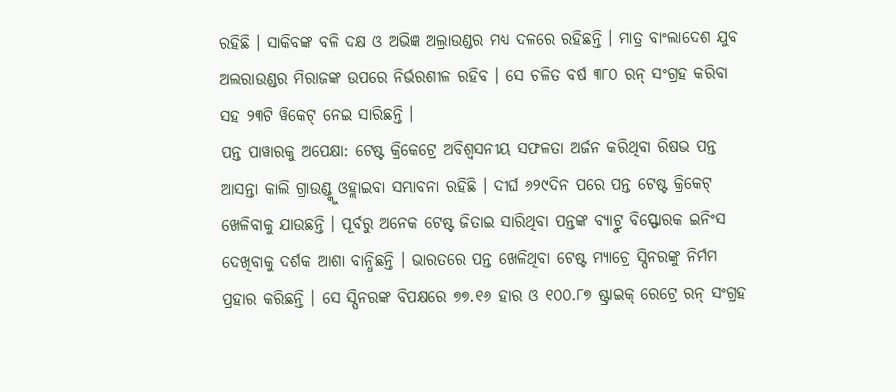ରହିଛି । ସାକିବଙ୍କ ବଳି ଦକ୍ଷ ଓ ଅଭିଜ୍ଞ ଅଲ୍ରାଉଣ୍ଡର ମଧ୍ୟ ଦଳରେ ରହିଛନ୍ତି । ମାତ୍ର ବାଂଲାଦେଶ ଯୁବ ଅଲରାଉଣ୍ଡର ମିରାଜଙ୍କ ଉପରେ ନିର୍ଭରଶୀଳ ରହିବ । ସେ ଚଳିତ ବର୍ଷ ୩୮୦ ରନ୍ ସଂଗ୍ରହ କରିବା ସହ ୨୩ଟି ୱିକେଟ୍ ନେଇ ସାରିଛନ୍ତି ।
ପନ୍ତ ପାୱାରକୁ ଅପେକ୍ଷା: ଟେଷ୍ଟ କ୍ରିକେଟ୍ରେ ଅବିଶ୍ୱସନୀୟ ସଫଳତା ଅର୍ଜନ କରିଥିବା ରିଷଭ ପନ୍ତ ଆସନ୍ତା କାଲି ଗ୍ରାଉଣ୍ଡ୍କୁ ଓହ୍ଲାଇବା ସମ୍ଭାବନା ରହିଛି । ଦୀର୍ଘ ୬୨୯ଦିନ ପରେ ପନ୍ତ ଟେଷ୍ଟ କ୍ରିକେଟ୍ ଖେଳିବାକୁ ଯାଉଛନ୍ତି । ପୂର୍ବରୁ ଅନେକ ଟେଷ୍ଟ ଜିତାଇ ସାରିଥିବା ପନ୍ତଙ୍କ ବ୍ୟାଟ୍ରୁ ବିସ୍ଫୋରକ ଇନିଂସ ଦେଖିବାକୁ ଦର୍ଶକ ଆଶା ବାନ୍ଧିଛନ୍ତି । ଭାରତରେ ପନ୍ତ ଖେଳିଥିବା ଟେଷ୍ଟ ମ୍ୟାଚ୍ରେ ସ୍ପିନରଙ୍କୁ ନିର୍ମମ ପ୍ରହାର କରିଛନ୍ତି । ସେ ସ୍ପିନରଙ୍କ ବିପକ୍ଷରେ ୭୭.୧୬ ହାର ଓ ୧୦୦.୮୭ ଷ୍ଟ୍ରାଇକ୍ ରେଟ୍ରେ ରନ୍ ସଂଗ୍ରହ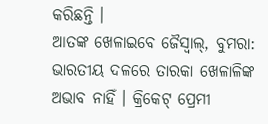କରିଛନ୍ତି ।
ଆତଙ୍କ ଖେଳାଇବେ ଜୈସ୍ୱାଲ୍, ବୁମରା: ଭାରତୀୟ ଦଳରେ ତାରକା ଖେଳାଳିଙ୍କ ଅଭାବ ନାହିଁ । କ୍ରିକେଟ୍ ପ୍ରେମୀ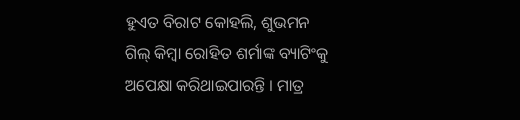ହୁଏତ ବିରାଟ କୋହଲି, ଶୁଭମନ ଗିଲ୍ କିମ୍ବା ରୋହିତ ଶର୍ମାଙ୍କ ବ୍ୟାଟିଂକୁ ଅପେକ୍ଷା କରିଥାଇପାରନ୍ତି । ମାତ୍ର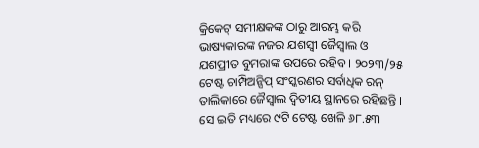କ୍ରିକେଟ୍ ସମୀକ୍ଷକଙ୍କ ଠାରୁ ଆରମ୍ଭ କରି ଭାଷ୍ୟକାରଙ୍କ ନଜର ଯଶସ୍ୱୀ ଜୈସ୍ୱାଲ ଓ ଯଶପ୍ରୀତ ବୁମରାଙ୍କ ଉପରେ ରହିବ । ୨୦୨୩/୨୫ ଟେଷ୍ଟ ଚାମ୍ପିଅନ୍ସିପ୍ ସଂସ୍କରଣର ସର୍ବାଧିକ ରନ୍ ତାଲିକାରେ ଜୈସ୍ୱାଲ ଦ୍ୱିତୀୟ ସ୍ଥାନରେ ରହିଛନ୍ତି । ସେ ଇତି ମଧ୍ୟରେ ୯ଟି ଟେଷ୍ଟ ଖେଳି ୬୮.୫୩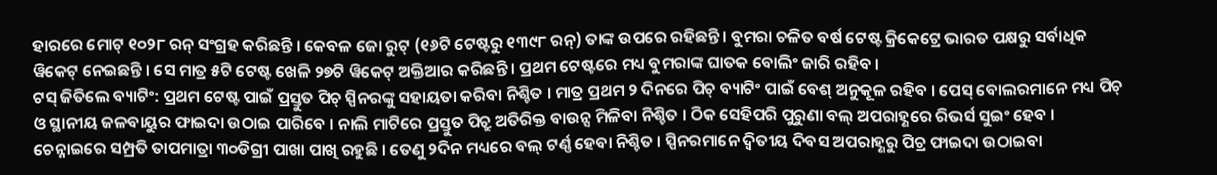ହାରରେ ମୋଟ୍ ୧୦୨୮ ରନ୍ ସଂଗ୍ରହ କରିଛନ୍ତି । କେବଳ ଜୋ ରୁଟ୍ (୧୬ଟି ଟେଷ୍ଟରୁ ୧୩୯୮ ରନ୍) ତାଙ୍କ ଉପରେ ରହିଛନ୍ତି । ବୁମରା ଚଳିତ ବର୍ଷ ଟେଷ୍ଟ କ୍ରିକେଟ୍ରେ ଭାରତ ପକ୍ଷରୁ ସର୍ବାଧିକ ୱିକେଟ୍ ନେଇଛନ୍ତି । ସେ ମାତ୍ର ୫ଟି ଟେଷ୍ଟ ଖେଳି ୨୭ଟି ୱିକେଟ୍ ଅକ୍ତିଆର କରିଛନ୍ତି । ପ୍ରଥମ ଟେଷ୍ଟରେ ମଧ୍ୟ ବୁମରାଙ୍କ ଘାତକ ବୋଲିଂ ଜାରି ରହିବ ।
ଟସ୍ ଜିତିଲେ ବ୍ୟାଟିଂ: ପ୍ରଥମ ଟେଷ୍ଟ ପାଇଁ ପ୍ରସ୍ତୁତ ପିଚ୍ ସ୍ପିନରଙ୍କୁ ସହାୟତା କରିବା ନିଶ୍ଚିତ । ମାତ୍ର ପ୍ରଥମ ୨ ଦିନରେ ପିଚ୍ ବ୍ୟାଟିଂ ପାଇଁ ବେଶ୍ ଅନୁକୂଳ ରହିବ । ପେସ୍ ବୋଲରମାନେ ମଧ୍ୟ ପିଚ୍ ଓ ସ୍ଥାନୀୟ ଜଳବାୟୁର ଫାଇଦା ଉଠାଇ ପାରିବେ । ନାଲି ମାଟିରେ ପ୍ରସ୍ତୁତ ପିଚ୍ରୁ ଅତିରିକ୍ତ ବାଉନ୍ସ ମିଳିବା ନିଶ୍ଚିତ । ଠିକ ସେହିପରି ପୁରୁଣା ବଲ୍ ଅପରାହ୍ଣରେ ରିଭର୍ସ ସୁଇଂ ହେବ । ଚେନ୍ନାଇରେ ସମ୍ପ୍ରତି ତାପମାତ୍ରା ୩୦ଡିଗ୍ରୀ ପାଖା ପାଖି ରହୁଛି । ତେଣୁ ୨ଦିନ ମଧ୍ୟରେ ବଲ୍ ଟର୍ଣ୍ଣ ହେବା ନିଶ୍ଚିତ । ସ୍ପିନରମାନେ ଦ୍ୱିତୀୟ ଦିବସ ଅପରାହ୍ଣରୁ ପିଚ୍ର ଫାଇଦା ଉଠାଇବା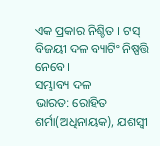ଏକ ପ୍ରକାର ନିଶ୍ଚିତ । ଟସ୍ ବିଜୟୀ ଦଳ ବ୍ୟାଟିଂ ନିଷ୍ପତ୍ତି ନେବେ।
ସମ୍ଭାବ୍ୟ ଦଳ
ଭାରତ: ରୋହିତ ଶର୍ମା(ଅଧିନାୟକ), ଯଶସ୍ୱୀ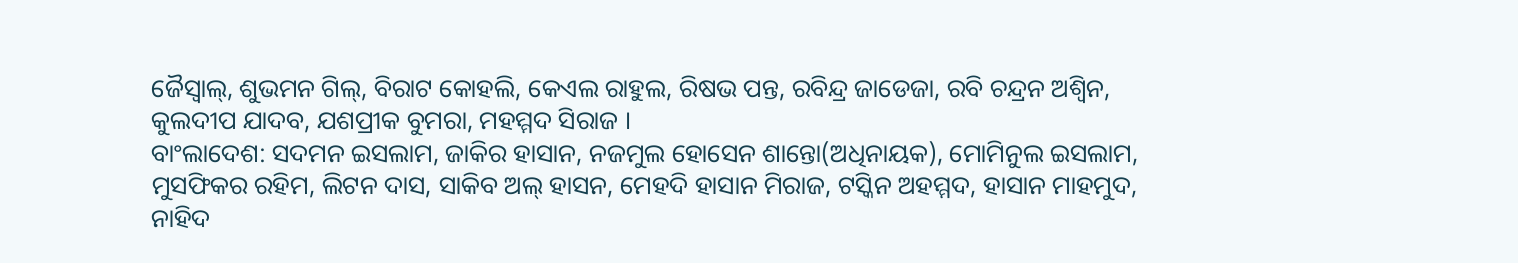ଜୈସ୍ୱାଲ୍, ଶୁଭମନ ଗିଲ୍, ବିରାଟ କୋହଲି, କେଏଲ ରାହୁଲ, ରିଷଭ ପନ୍ତ, ରବିନ୍ଦ୍ର ଜାଡେଜା, ରବି ଚନ୍ଦ୍ରନ ଅଶ୍ୱିନ, କୁଲଦୀପ ଯାଦବ, ଯଶପ୍ରୀକ ବୁମରା, ମହମ୍ମଦ ସିରାଜ ।
ବାଂଲାଦେଶ: ସଦମନ ଇସଲାମ, ଜାକିର ହାସାନ, ନଜମୁଲ ହୋସେନ ଶାନ୍ତୋ(ଅଧିନାୟକ), ମୋମିନୁଲ ଇସଲାମ, ମୁସଫିକର ରହିମ, ଲିଟନ ଦାସ, ସାକିବ ଅଲ୍ ହାସନ, ମେହଦି ହାସାନ ମିରାଜ, ଟସ୍କିନ ଅହମ୍ମଦ, ହାସାନ ମାହମୁଦ, ନାହିଦ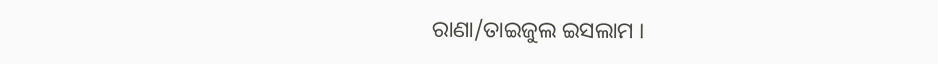ରାଣା/ତାଇଜୁଲ ଇସଲାମ ।